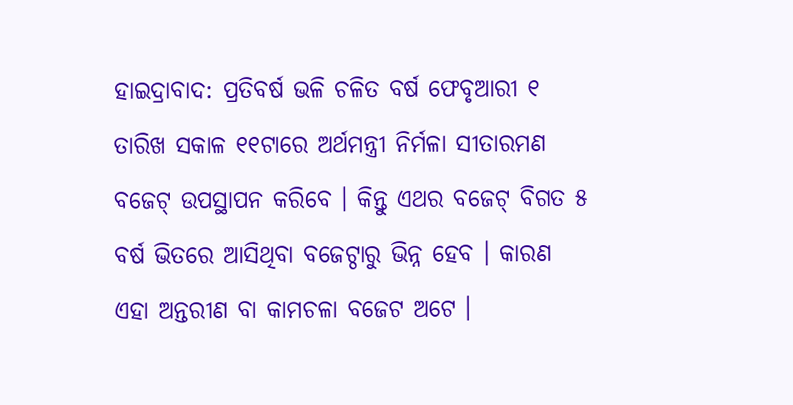ହାଇଦ୍ରାବାଦ: ପ୍ରତିବର୍ଷ ଭଳି ଚଳିତ ବର୍ଷ ଫେବୃଆରୀ ୧ ତାରିଖ ସକାଳ ୧୧ଟାରେ ଅର୍ଥମନ୍ତ୍ରୀ ନିର୍ମଳା ସୀତାରମଣ ବଜେଟ୍ ଉପସ୍ଥାପନ କରିବେ । କିନ୍ତୁ ଏଥର ବଜେଟ୍ ବିଗତ ୫ ବର୍ଷ ଭିତରେ ଆସିଥିବା ବଜେଟ୍ଠାରୁ ଭିନ୍ନ ହେବ । କାରଣ ଏହା ଅନ୍ତରୀଣ ବା କାମଚଳା ବଜେଟ ଅଟେ ।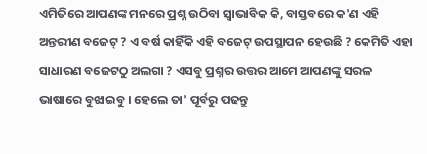ଏମିତିରେ ଆପଣଙ୍କ ମନରେ ପ୍ରଶ୍ନ ଉଠିବା ସ୍ବାଭାବିକ କି, ବାସ୍ତବରେ କ'ଣ ଏହି ଅନ୍ତରୀଣ ବଜେଟ୍ ? ଏ ବର୍ଷ କାହିଁକି ଏହି ବଜେଟ୍ ଉପସ୍ଥାପନ ହେଉଛି ? କେମିତି ଏହା ସାଧାରଣ ବଜେଟଠୁ ଅଲଗା ? ଏସବୁ ପ୍ରଶ୍ନର ଉତ୍ତର ଆମେ ଆପଣଙ୍କୁ ସରଳ ଭାଷାରେ ବୁଝାଇବୁ । ହେଲେ ତା' ପୂର୍ବରୁ ପଢନ୍ତୁ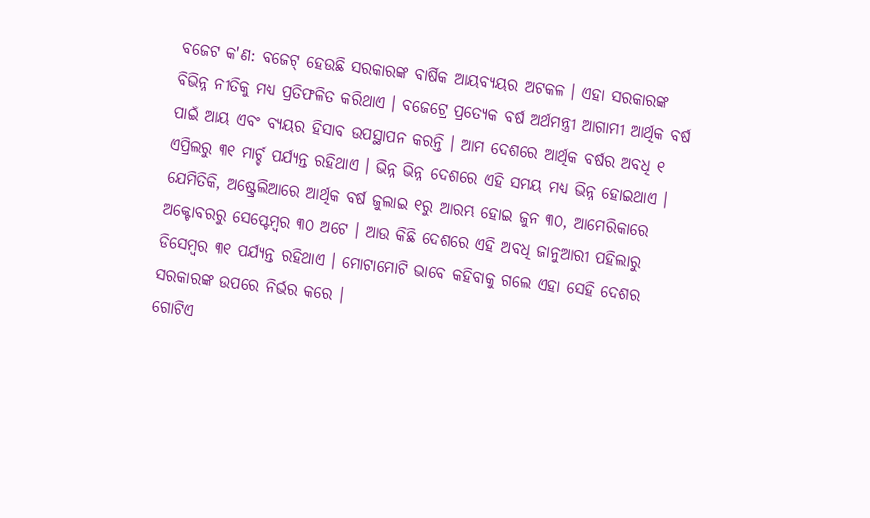ବଜେଟ କ'ଣ: ବଜେଟ୍ ହେଉଛି ସରକାରଙ୍କ ବାର୍ଷିକ ଆୟବ୍ୟୟର ଅଟକଳ । ଏହା ସରକାରଙ୍କ ବିଭିନ୍ନ ନୀତିକୁ ମଧ୍ୟ ପ୍ରତିଫଳିତ କରିଥାଏ । ବଜେଟ୍ରେ ପ୍ରତ୍ୟେକ ବର୍ଷ ଅର୍ଥମନ୍ତ୍ରୀ ଆଗାମୀ ଆର୍ଥିକ ବର୍ଷ ପାଇଁ ଆୟ ଏବଂ ବ୍ୟୟର ହିସାବ ଉପସ୍ଥାପନ କରନ୍ତି । ଆମ ଦେଶରେ ଆର୍ଥିକ ବର୍ଷର ଅବଧି ୧ ଏପ୍ରିଲରୁ ୩୧ ମାର୍ଚ୍ଚ ପର୍ଯ୍ୟନ୍ତ ରହିଥାଏ । ଭିନ୍ନ ଭିନ୍ନ ଦେଶରେ ଏହି ସମୟ ମଧ୍ୟ ଭିନ୍ନ ହୋଇଥାଏ । ଯେମିତିକି, ଅଷ୍ଟ୍ରେଲିଆରେ ଆର୍ଥିକ ବର୍ଷ ଜୁଲାଇ ୧ରୁ ଆରମ୍ଭ ହୋଇ ଜୁନ ୩୦, ଆମେରିକାରେ ଅକ୍ଟୋବରରୁ ସେପ୍ଟେମ୍ବର ୩୦ ଅଟେ । ଆଉ କିଛି ଦେଶରେ ଏହି ଅବଧି ଜାନୁଆରୀ ପହିଲାରୁ ଡିସେମ୍ବର ୩୧ ପର୍ଯ୍ୟନ୍ତ ରହିଥାଏ । ମୋଟାମୋଟି ଭାବେ କହିବାକୁ ଗଲେ ଏହା ସେହି ଦେଶର ସରକାରଙ୍କ ଉପରେ ନିର୍ଭର କରେ ।
ଗୋଟିଏ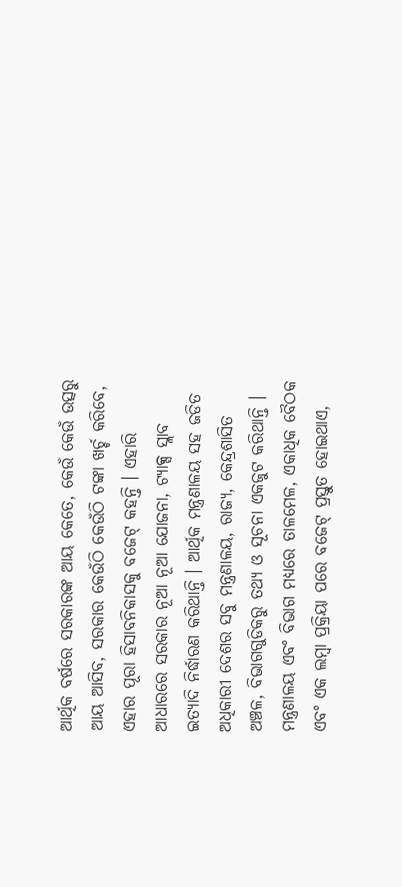ଆର୍ଥିକ ବର୍ଷରେ ସରକାରଙ୍କ ଆୟ କେତେ, କେଉଁ କେଉଁ ଉତ୍ସରୁ ଆୟ ଆସିବ, ସରକାର କେଉଁଠି କେଉଁଠି ଟଙ୍କା ଖର୍ଚ୍ଚ କରିବେ, ଏହାର ପୂରା ହିସାବନିକାସକୁ ବଜେଟ୍ କହନ୍ତି । ଏହାରି ଆଧାରରେ ସରକାର ନୂଆ ନୂଆ ଯୋଜନା, ଟ୍ୟାକ୍ସ ସ୍ଲାବ ଇତ୍ୟାଦି ନିର୍ଦ୍ଧାରଣ କରିଥାନ୍ତି । ଆର୍ଥିକ ମନ୍ତ୍ରଣାଳୟ ସହ ଜଡିତ ଅଧିକାରୀ ଦେଶର ସବୁ ମନ୍ତ୍ରଣାଳୟ, ରାଜ୍ୟ, କେନ୍ଦ୍ରଶାସିତ ଅଞ୍ଚଳ, ବିଭାଗଗୁଡିକରୁ ତଥ୍ୟ ଓ ସୂଚନା ଏକଜୁଟ କରିଥାନ୍ତି । ମନ୍ତ୍ରଣାଳୟ ଏବଂ ବିଭାଗ ମଧ୍ୟରେ ତାଳମେଳ, ଏକାଧିକ ବୈଠକ ଏବଂ ଏକ ଲମ୍ବା ପ୍ରକ୍ରିୟା ପରେ ବଜେଟ୍ ପ୍ରସ୍ତୁତ ହୋଇଥାଏ,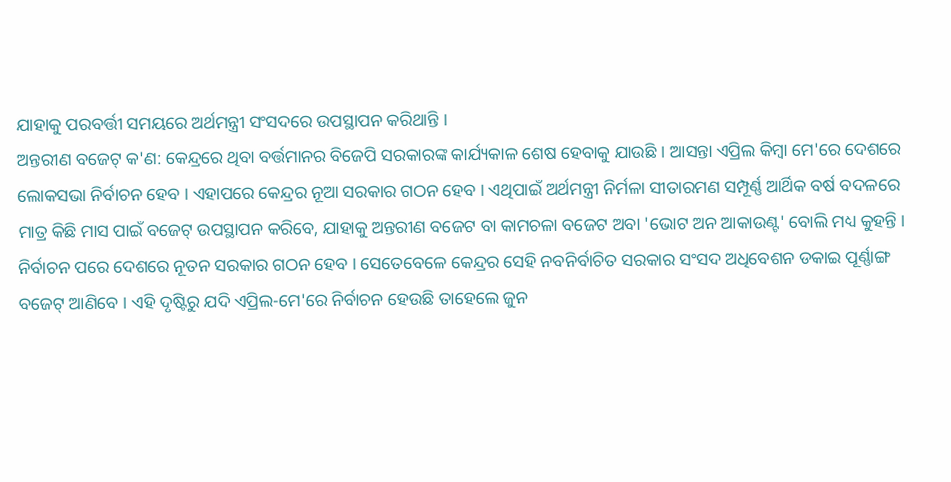ଯାହାକୁ ପରବର୍ତ୍ତୀ ସମୟରେ ଅର୍ଥମନ୍ତ୍ରୀ ସଂସଦରେ ଉପସ୍ଥାପନ କରିଥାନ୍ତି ।
ଅନ୍ତରୀଣ ବଜେଟ୍ କ'ଣ: କେନ୍ଦ୍ରରେ ଥିବା ବର୍ତ୍ତମାନର ବିଜେପି ସରକାରଙ୍କ କାର୍ଯ୍ୟକାଳ ଶେଷ ହେବାକୁ ଯାଉଛି । ଆସନ୍ତା ଏପ୍ରିଲ କିମ୍ବା ମେ'ରେ ଦେଶରେ ଲୋକସଭା ନିର୍ବାଚନ ହେବ । ଏହାପରେ କେନ୍ଦ୍ରର ନୂଆ ସରକାର ଗଠନ ହେବ । ଏଥିପାଇଁ ଅର୍ଥମନ୍ତ୍ରୀ ନିର୍ମଳା ସୀତାରମଣ ସମ୍ପୂର୍ଣ୍ଣ ଆର୍ଥିକ ବର୍ଷ ବଦଳରେ ମାତ୍ର କିଛି ମାସ ପାଇଁ ବଜେଟ୍ ଉପସ୍ଥାପନ କରିବେ, ଯାହାକୁ ଅନ୍ତରୀଣ ବଜେଟ ବା କାମଚଳା ବଜେଟ ଅବା 'ଭୋଟ ଅନ ଆକାଉଣ୍ଟ' ବୋଲି ମଧ୍ୟ କୁହନ୍ତି । ନିର୍ବାଚନ ପରେ ଦେଶରେ ନୂତନ ସରକାର ଗଠନ ହେବ । ସେତେବେଳେ କେନ୍ଦ୍ରର ସେହି ନବନିର୍ବାଚିତ ସରକାର ସଂସଦ ଅଧିବେଶନ ଡକାଇ ପୂର୍ଣ୍ଣାଙ୍ଗ ବଜେଟ୍ ଆଣିବେ । ଏହି ଦୃଷ୍ଟିରୁ ଯଦି ଏପ୍ରିଲ-ମେ'ରେ ନିର୍ବାଚନ ହେଉଛି ତାହେଲେ ଜୁନ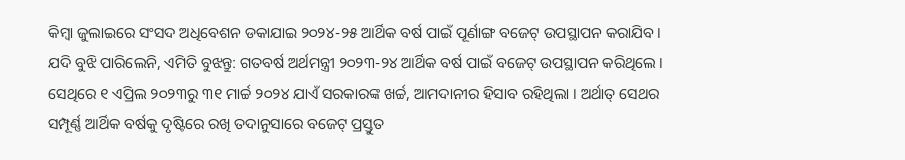କିମ୍ବା ଜୁଲାଇରେ ସଂସଦ ଅଧିବେଶନ ଡକାଯାଇ ୨୦୨୪-୨୫ ଆର୍ଥିକ ବର୍ଷ ପାଇଁ ପୂର୍ଣାଙ୍ଗ ବଜେଟ୍ ଉପସ୍ଥାପନ କରାଯିବ ।
ଯଦି ବୁଝି ପାରିଲେନି, ଏମିତି ବୁଝନ୍ତୁ: ଗତବର୍ଷ ଅର୍ଥମନ୍ତ୍ରୀ ୨୦୨୩-୨୪ ଆର୍ଥିକ ବର୍ଷ ପାଇଁ ବଜେଟ୍ ଉପସ୍ଥାପନ କରିଥିଲେ । ସେଥିରେ ୧ ଏପ୍ରିଲ ୨୦୨୩ରୁ ୩୧ ମାର୍ଚ୍ଚ ୨୦୨୪ ଯାଏଁ ସରକାରଙ୍କ ଖର୍ଚ୍ଚ, ଆମଦାନୀର ହିସାବ ରହିଥିଲା । ଅର୍ଥାତ୍ ସେଥର ସମ୍ପୂର୍ଣ୍ଣ ଆର୍ଥିକ ବର୍ଷକୁ ଦୃଷ୍ଟିରେ ରଖି ତଦାନୁସାରେ ବଜେଟ୍ ପ୍ରସ୍ତୁତ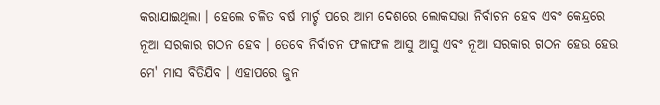କରାଯାଇଥିଲା । ହେଲେ ଚଳିତ ବର୍ଷ ମାର୍ଚ୍ଚ ପରେ ଆମ ଦେଶରେ ଲୋକସଭା ନିର୍ବାଚନ ହେବ ଏବଂ କେନ୍ଦ୍ରରେ ନୂଆ ସରକାର ଗଠନ ହେବ । ତେବେ ନିର୍ବାଚନ ଫଳାଫଳ ଆସୁ ଆସୁ ଏବଂ ନୂଆ ସରକାର ଗଠନ ହେଉ ହେଉ ମେ' ମାସ ବିତିଯିବ । ଏହାପରେ ଜୁନ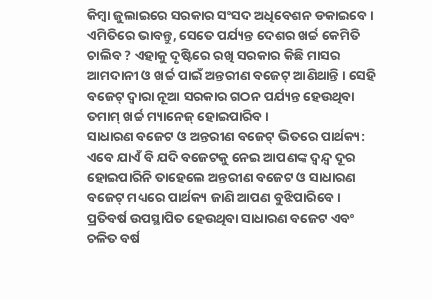କିମ୍ବା ଜୁଲାଇରେ ସରକାର ସଂସଦ ଅଧିବେଶନ ଡକାଇବେ । ଏମିତିରେ ଭାବନ୍ତୁ, ସେତେ ପର୍ଯ୍ୟନ୍ତ ଦେଶର ଖର୍ଚ୍ଚ କେମିତି ଚାଲିବ ? ଏହାକୁ ଦୃଷ୍ଟିରେ ରଖି ସରକାର କିଛି ମାସର ଆମଦାନୀ ଓ ଖର୍ଚ୍ଚ ପାଇଁ ଅନ୍ତରୀଣ ବଜେଟ୍ ଆଣିଥାନ୍ତି । ସେହି ବଜେଟ୍ ଦ୍ବାରା ନୂଆ ସରକାର ଗଠନ ପର୍ଯ୍ୟନ୍ତ ହେଉଥିବା ତମାମ୍ ଖର୍ଚ୍ଚ ମ୍ୟାନେଜ୍ ହୋଇପାରିବ ।
ସାଧାରଣ ବଜେଟ ଓ ଅନ୍ତରୀଣ ବଜେଟ୍ ଭିତରେ ପାର୍ଥକ୍ୟ: ଏବେ ଯାଏଁ ବି ଯଦି ବଜେଟକୁ ନେଇ ଆପଣଙ୍କ ଦ୍ବନ୍ଦ୍ବ ଦୂର ହୋଇପାରିନି ତାହେଲେ ଅନ୍ତରୀଣ ବଜେଟ ଓ ସାଧାରଣ ବଜେଟ୍ ମଧ୍ୟରେ ପାର୍ଥକ୍ୟ ଜାଣି ଆପଣ ବୁଝିପାରିବେ । ପ୍ରତିବର୍ଷ ଉପସ୍ଥାପିତ ହେଉଥିବା ସାଧାରଣ ବଜେଟ ଏବଂ ଚଳିତ ବର୍ଷ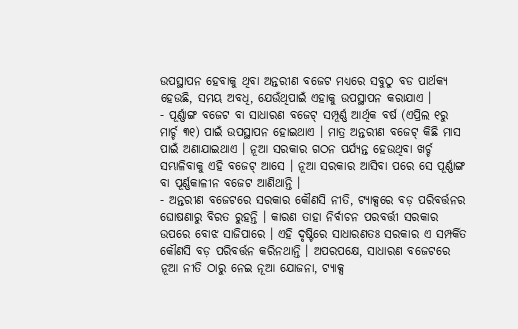ଉପସ୍ଥାପନ ହେବାକୁ ଥିବା ଅନ୍ତରୀଣ ବଜେଟ ମଧ୍ୟରେ ସବୁଠୁ ବଡ ପାର୍ଥକ୍ୟ ହେଉଛି, ସମୟ ଅବଧି, ଯେଉଁଥିପାଇଁ ଏହାକୁ ଉପସ୍ଥାପନ କରାଯାଏ ।
- ପୂର୍ଣ୍ଣାଙ୍ଗ ବଜେଟ ବା ସାଧାରଣ ବଜେଟ୍ ସମ୍ପୂର୍ଣ୍ଣ ଆର୍ଥିକ ବର୍ଷ (ଏପ୍ରିଲ ୧ରୁ ମାର୍ଚ୍ଚ ୩୧) ପାଇଁ ଉପସ୍ଥାପନ ହୋଇଥାଏ । ମାତ୍ର ଅନ୍ତରୀଣ ବଜେଟ୍ କିଛି ମାସ ପାଇଁ ଅଣାଯାଇଥାଏ । ନୂଆ ସରକାର ଗଠନ ପର୍ଯ୍ୟନ୍ତ ହେଉଥିବା ଖର୍ଚ୍ଚ ସମ୍ଭାଳିବାକୁ ଏହି ବଜେଟ୍ ଆସେ । ନୂଆ ସରକାର ଆସିବା ପରେ ସେ ପୂର୍ଣ୍ଣାଙ୍ଗ ବା ପୂର୍ଣ୍ଣକାଳୀନ ବଜେଟ ଆଣିଥାନ୍ତି ।
- ଅନ୍ତରୀଣ ବଜେଟରେ ସରକାର କୌଣସି ନୀତି, ଟ୍ୟାକ୍ସରେ ବଡ଼ ପରିବର୍ତ୍ତନର ଘୋଷଣାରୁ ବିରତ ରୁହନ୍ତି । କାରଣ ତାହା ନିର୍ବାଚନ ପରବର୍ତ୍ତୀ ସରକାର ଉପରେ ବୋଝ ସାଜିପାରେ । ଏହି ଦୃଷ୍ଟିରେ ସାଧାରଣତଃ ସରକାର ଏ ସମ୍ପର୍କିତ କୌଣସି ବଡ଼ ପରିବର୍ତ୍ତନ କରିନଥାନ୍ତି । ଅପରପକ୍ଷେ, ସାଧାରଣ ବଜେଟରେ ନୂଆ ନୀତି ଠାରୁ ନେଇ ନୂଆ ଯୋଜନା, ଟ୍ୟାକ୍ସ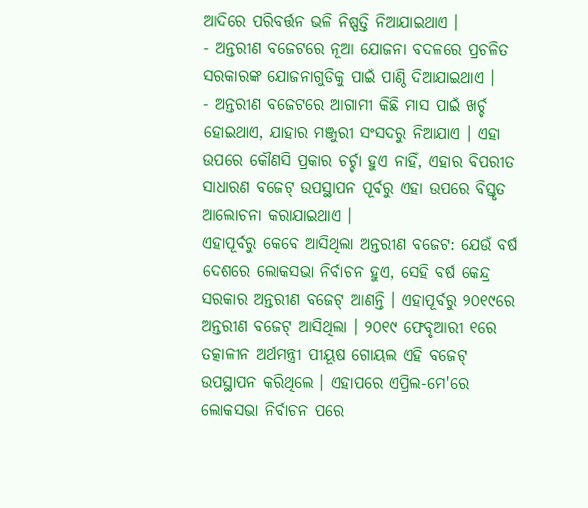ଆଦିରେ ପରିବର୍ତ୍ତନ ଭଳି ନିଷ୍ପତ୍ତି ନିଆଯାଇଥାଏ ।
- ଅନ୍ତରୀଣ ବଜେଟରେ ନୂଆ ଯୋଜନା ବଦଳରେ ପ୍ରଚଳିତ ସରକାରଙ୍କ ଯୋଜନାଗୁଡିକୁ ପାଇଁ ପାଣ୍ଠି ଦିଆଯାଇଥାଏ ।
- ଅନ୍ତରୀଣ ବଜେଟରେ ଆଗାମୀ କିଛି ମାସ ପାଇଁ ଖର୍ଚ୍ଚ ହୋଇଥାଏ, ଯାହାର ମଞ୍ଜୁରୀ ସଂସଦରୁ ନିଆଯାଏ । ଏହା ଉପରେ କୌଣସି ପ୍ରକାର ଚର୍ଚ୍ଚା ହୁଏ ନାହିଁ, ଏହାର ବିପରୀତ ସାଧାରଣ ବଜେଟ୍ ଉପସ୍ଥାପନ ପୂର୍ବରୁ ଏହା ଉପରେ ବିସ୍ତୃତ ଆଲୋଚନା କରାଯାଇଥାଏ ।
ଏହାପୂର୍ବରୁ କେବେ ଆସିଥିଲା ଅନ୍ତରୀଣ ବଜେଟ: ଯେଉଁ ବର୍ଷ ଦେଶରେ ଲୋକସଭା ନିର୍ବାଚନ ହୁଏ, ସେହି ବର୍ଷ କେନ୍ଦ୍ର ସରକାର ଅନ୍ତରୀଣ ବଜେଟ୍ ଆଣନ୍ତି । ଏହାପୂର୍ବରୁ ୨୦୧୯ରେ ଅନ୍ତରୀଣ ବଜେଟ୍ ଆସିଥିଲା । ୨୦୧୯ ଫେବୃଆରୀ ୧ରେ ତତ୍କାଳୀନ ଅର୍ଥମନ୍ତ୍ରୀ ପୀୟୂଷ ଗୋୟଲ ଏହି ବଜେଟ୍ ଉପସ୍ଥାପନ କରିଥିଲେ । ଏହାପରେ ଏପ୍ରିଲ-ମେ'ରେ ଲୋକସଭା ନିର୍ବାଚନ ପରେ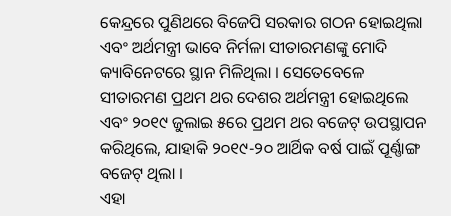କେନ୍ଦ୍ରରେ ପୁଣିଥରେ ବିଜେପି ସରକାର ଗଠନ ହୋଇଥିଲା ଏବଂ ଅର୍ଥମନ୍ତ୍ରୀ ଭାବେ ନିର୍ମଳା ସୀତାରମଣଙ୍କୁ ମୋଦି କ୍ୟାବିନେଟରେ ସ୍ଥାନ ମିଳିଥିଲା । ସେତେବେଳେ ସୀତାରମଣ ପ୍ରଥମ ଥର ଦେଶର ଅର୍ଥମନ୍ତ୍ରୀ ହୋଇଥିଲେ ଏବଂ ୨୦୧୯ ଜୁଲାଇ ୫ରେ ପ୍ରଥମ ଥର ବଜେଟ୍ ଉପସ୍ଥାପନ କରିଥିଲେ, ଯାହାକି ୨୦୧୯-୨୦ ଆର୍ଥିକ ବର୍ଷ ପାଇଁ ପୂର୍ଣ୍ଣାଙ୍ଗ ବଜେଟ୍ ଥିଲା ।
ଏହା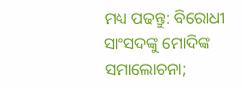ମଧ୍ୟ ପଢନ୍ତୁ: ବିରୋଧୀ ସାଂସଦଙ୍କୁ ମୋଦିଙ୍କ ସମାଲୋଚନା;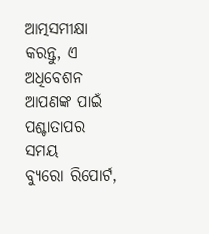ଆତ୍ମସମୀକ୍ଷା କରନ୍ତୁ, ଏ ଅଧିବେଶନ ଆପଣଙ୍କ ପାଇଁ ପଶ୍ଚାତାପର ସମୟ
ବ୍ୟୁରୋ ରିପୋର୍ଟ,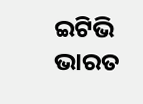ଇଟିଭି ଭାରତ